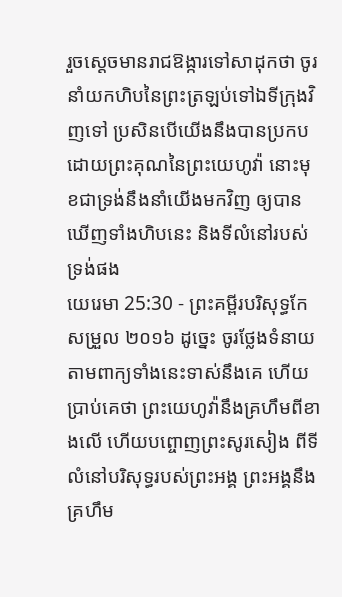រួចស្តេចមានរាជឱង្ការទៅសាដុកថា ចូរនាំយកហិបនៃព្រះត្រឡប់ទៅឯទីក្រុងវិញទៅ ប្រសិនបើយើងនឹងបានប្រកបដោយព្រះគុណនៃព្រះយេហូវ៉ា នោះមុខជាទ្រង់នឹងនាំយើងមកវិញ ឲ្យបានឃើញទាំងហិបនេះ និងទីលំនៅរបស់ទ្រង់ផង
យេរេមា 25:30 - ព្រះគម្ពីរបរិសុទ្ធកែសម្រួល ២០១៦ ដូច្នេះ ចូរថ្លែងទំនាយតាមពាក្យទាំងនេះទាស់នឹងគេ ហើយប្រាប់គេថា ព្រះយេហូវ៉ានឹងគ្រហឹមពីខាងលើ ហើយបព្ចោញព្រះសូរសៀង ពីទីលំនៅបរិសុទ្ធរបស់ព្រះអង្គ ព្រះអង្គនឹងគ្រហឹម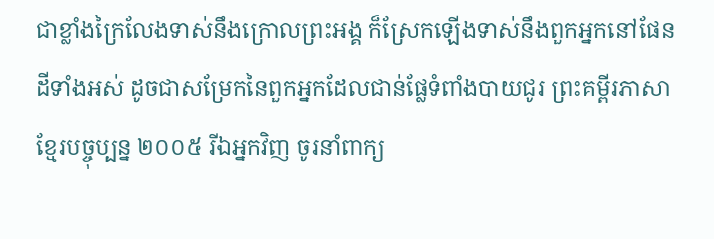ជាខ្លាំងក្រៃលែងទាស់នឹងក្រោលព្រះអង្គ ក៏ស្រែកឡើងទាស់នឹងពួកអ្នកនៅផែនដីទាំងអស់ ដូចជាសម្រែកនៃពួកអ្នកដែលជាន់ផ្លែទំពាំងបាយជូរ ព្រះគម្ពីរភាសាខ្មែរបច្ចុប្បន្ន ២០០៥ រីឯអ្នកវិញ ចូរនាំពាក្យ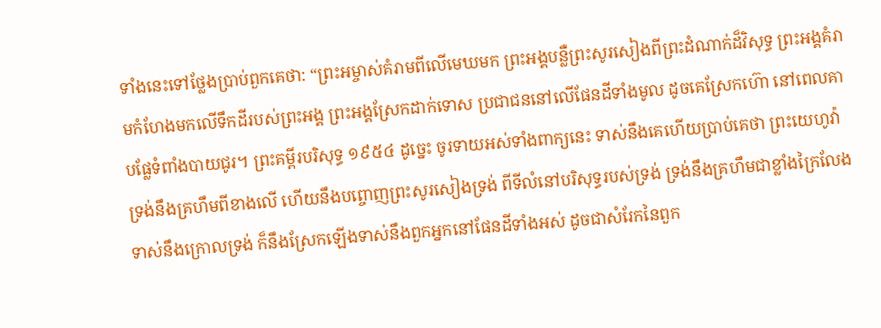ទាំងនេះទៅថ្លែងប្រាប់ពួកគេថា: “ព្រះអម្ចាស់គំរាមពីលើមេឃមក ព្រះអង្គបន្លឺព្រះសូរសៀងពីព្រះដំណាក់ដ៏វិសុទ្ធ ព្រះអង្គគំរាមកំហែងមកលើទឹកដីរបស់ព្រះអង្គ ព្រះអង្គស្រែកដាក់ទោស ប្រជាជននៅលើផែនដីទាំងមូល ដូចគេស្រែកហ៊ោ នៅពេលគាបផ្លែទំពាំងបាយជូរ។ ព្រះគម្ពីរបរិសុទ្ធ ១៩៥៤ ដូច្នេះ ចូរទាយអស់ទាំងពាក្យនេះ ទាស់នឹងគេហើយប្រាប់គេថា ព្រះយេហូវ៉ា ទ្រង់នឹងគ្រហឹមពីខាងលើ ហើយនឹងបព្ចោញព្រះសូរសៀងទ្រង់ ពីទីលំនៅបរិសុទ្ធរបស់ទ្រង់ ទ្រង់នឹងគ្រហឹមជាខ្លាំងក្រៃលែងទាស់នឹងក្រោលទ្រង់ ក៏នឹងស្រែកឡើងទាស់នឹងពួកអ្នកនៅផែនដីទាំងអស់ ដូចជាសំរែកនៃពួក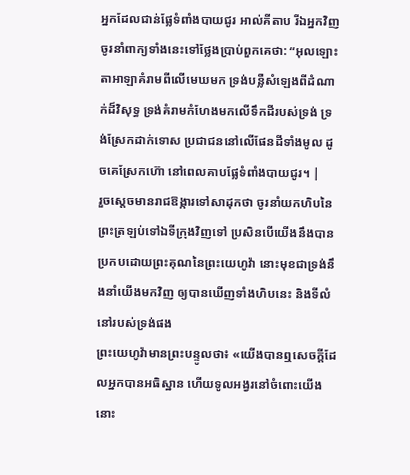អ្នកដែលជាន់ផ្លែទំពាំងបាយជូរ អាល់គីតាប រីឯអ្នកវិញ ចូរនាំពាក្យទាំងនេះទៅថ្លែងប្រាប់ពួកគេថា: “អុលឡោះតាអាឡាគំរាមពីលើមេឃមក ទ្រង់បន្លឺសំឡេងពីដំណាក់ដ៏វិសុទ្ធ ទ្រង់គំរាមកំហែងមកលើទឹកដីរបស់ទ្រង់ ទ្រង់ស្រែកដាក់ទោស ប្រជាជននៅលើផែនដីទាំងមូល ដូចគេស្រែកហ៊ោ នៅពេលគាបផ្លែទំពាំងបាយជូរ។ |
រួចស្តេចមានរាជឱង្ការទៅសាដុកថា ចូរនាំយកហិបនៃព្រះត្រឡប់ទៅឯទីក្រុងវិញទៅ ប្រសិនបើយើងនឹងបានប្រកបដោយព្រះគុណនៃព្រះយេហូវ៉ា នោះមុខជាទ្រង់នឹងនាំយើងមកវិញ ឲ្យបានឃើញទាំងហិបនេះ និងទីលំនៅរបស់ទ្រង់ផង
ព្រះយេហូវ៉ាមានព្រះបន្ទូលថា៖ «យើងបានឮសេចក្ដីដែលអ្នកបានអធិស្ឋាន ហើយទូលអង្វរនៅចំពោះយើងនោះ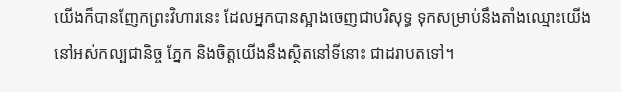យើងក៏បានញែកព្រះវិហារនេះ ដែលអ្នកបានស្អាងចេញជាបរិសុទ្ធ ទុកសម្រាប់នឹងតាំងឈ្មោះយើង នៅអស់កល្បជានិច្ច ភ្នែក និងចិត្តយើងនឹងស្ថិតនៅទីនោះ ជាដរាបតទៅ។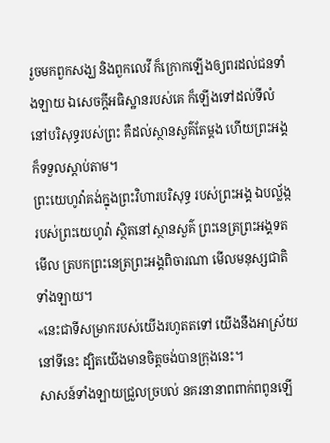រួចមកពួកសង្ឃ និងពួកលេវី ក៏ក្រោកឡើងឲ្យពរដល់ជនទាំងឡាយ ឯសេចក្ដីអធិស្ឋានរបស់គេ ក៏ឡើងទៅដល់ទីលំនៅបរិសុទ្ធរបស់ព្រះ គឺដល់ស្ថានសួគ៌តែម្តង ហើយព្រះអង្គក៏ទទួលស្តាប់តាម។
ព្រះយេហូវ៉ាគង់ក្នុងព្រះវិហារបរិសុទ្ធ របស់ព្រះអង្គ ឯបល្ល័ង្ករបស់ព្រះយេហូវ៉ា ស្ថិតនៅស្ថានសួគ៌ ព្រះនេត្រព្រះអង្គទតមើល ត្របកព្រះនេត្រព្រះអង្គពិចារណា មើលមនុស្សជាតិទាំងឡាយ។
«នេះជាទីសម្រាករបស់យើងរហូតតទៅ យើងនឹងអាស្រ័យនៅទីនេះ ដ្បិតយើងមានចិត្តចង់បានក្រុងនេះ។
សាសន៍ទាំងឡាយជ្រួលច្របល់ នគរនានាពពាក់ពពូនឡើ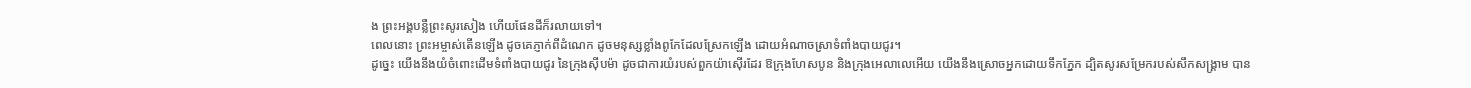ង ព្រះអង្គបន្លឺព្រះសូរសៀង ហើយផែនដីក៏រលាយទៅ។
ពេលនោះ ព្រះអម្ចាស់តើនឡើង ដូចគេភ្ញាក់ពីដំណេក ដូចមនុស្សខ្លាំងពូកែដែលស្រែកឡើង ដោយអំណាចស្រាទំពាំងបាយជូរ។
ដូច្នេះ យើងនឹងយំចំពោះដើមទំពាំងបាយជូរ នៃក្រុងស៊ីបម៉ា ដូចជាការយំរបស់ពួកយ៉ាស៊ើរដែរ ឱក្រុងហែសបូន និងក្រុងអេលាលេអើយ យើងនឹងស្រោចអ្នកដោយទឹកភ្នែក ដ្បិតសូរសម្រែករបស់សឹកសង្គ្រាម បាន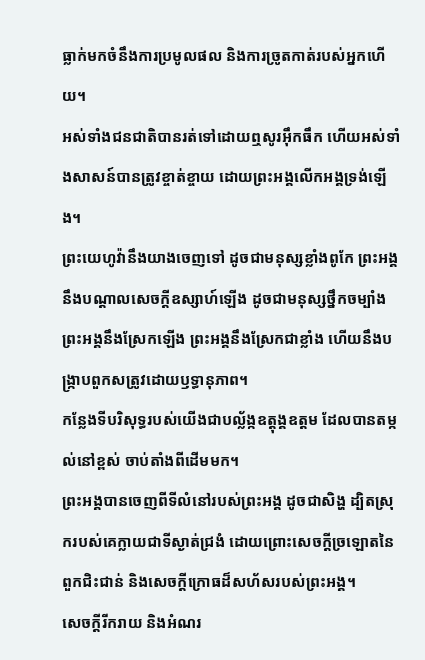ធ្លាក់មកចំនឹងការប្រមូលផល និងការច្រូតកាត់របស់អ្នកហើយ។
អស់ទាំងជនជាតិបានរត់ទៅដោយឮសូរអ៊ឹកធឹក ហើយអស់ទាំងសាសន៍បានត្រូវខ្ចាត់ខ្ចាយ ដោយព្រះអង្គលើកអង្គទ្រង់ឡើង។
ព្រះយេហូវ៉ានឹងយាងចេញទៅ ដូចជាមនុស្សខ្លាំងពូកែ ព្រះអង្គនឹងបណ្ដាលសេចក្ដីឧស្សាហ៍ឡើង ដូចជាមនុស្សថ្នឹកចម្បាំង ព្រះអង្គនឹងស្រែកឡើង ព្រះអង្គនឹងស្រែកជាខ្លាំង ហើយនឹងបង្ក្រាបពួកសត្រូវដោយឫទ្ធានុភាព។
កន្លែងទីបរិសុទ្ធរបស់យើងជាបល្ល័ង្កឧត្តុង្គឧត្តម ដែលបានតម្កល់នៅខ្ពស់ ចាប់តាំងពីដើមមក។
ព្រះអង្គបានចេញពីទីលំនៅរបស់ព្រះអង្គ ដូចជាសិង្ហ ដ្បិតស្រុករបស់គេក្លាយជាទីស្ងាត់ជ្រងំ ដោយព្រោះសេចក្ដីច្រឡោតនៃពួកជិះជាន់ និងសេចក្ដីក្រោធដ៏សហ័សរបស់ព្រះអង្គ។
សេចក្ដីរីករាយ និងអំណរ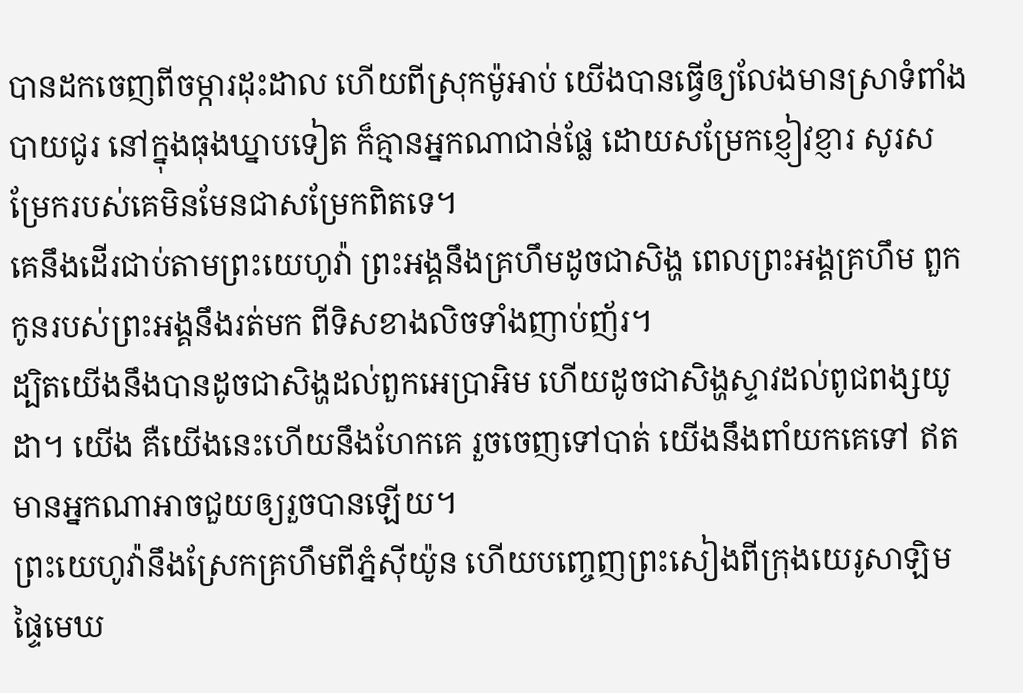បានដកចេញពីចម្ការដុះដាល ហើយពីស្រុកម៉ូអាប់ យើងបានធ្វើឲ្យលែងមានស្រាទំពាំងបាយជូរ នៅក្នុងធុងឃ្នាបទៀត ក៏គ្មានអ្នកណាជាន់ផ្លែ ដោយសម្រែកខ្ញៀវខ្ញារ សូរសម្រែករបស់គេមិនមែនជាសម្រែកពិតទេ។
គេនឹងដើរជាប់តាមព្រះយេហូវ៉ា ព្រះអង្គនឹងគ្រហឹមដូចជាសិង្ហ ពេលព្រះអង្គគ្រហឹម ពួកកូនរបស់ព្រះអង្គនឹងរត់មក ពីទិសខាងលិចទាំងញាប់ញ័រ។
ដ្បិតយើងនឹងបានដូចជាសិង្ហដល់ពួកអេប្រាអិម ហើយដូចជាសិង្ហស្ទាវដល់ពូជពង្សយូដា។ យើង គឺយើងនេះហើយនឹងហែកគេ រួចចេញទៅបាត់ យើងនឹងពាំយកគេទៅ ឥតមានអ្នកណាអាចជួយឲ្យរួចបានឡើយ។
ព្រះយេហូវ៉ានឹងស្រែកគ្រហឹមពីភ្នំស៊ីយ៉ូន ហើយបញ្ចេញព្រះសៀងពីក្រុងយេរូសាឡិម ផ្ទៃមេឃ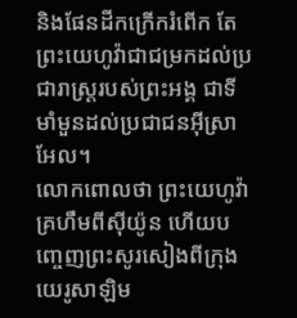និងផែនដីកក្រើករំពើក តែព្រះយេហូវ៉ាជាជម្រកដល់ប្រជារាស្ត្ររបស់ព្រះអង្គ ជាទីមាំមួនដល់ប្រជាជនអ៊ីស្រាអែល។
លោកពោលថា ព្រះយេហូវ៉ាគ្រហឹមពីស៊ីយ៉ូន ហើយបញ្ចេញព្រះសូរសៀងពីក្រុងយេរូសាឡិម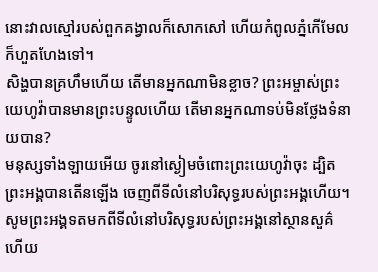នោះវាលស្មៅរបស់ពួកគង្វាលក៏សោកសៅ ហើយកំពូលភ្នំកើមែលក៏ហួតហែងទៅ។
សិង្ហបានគ្រហឹមហើយ តើមានអ្នកណាមិនខ្លាច? ព្រះអម្ចាស់ព្រះយេហូវ៉ាបានមានព្រះបន្ទូលហើយ តើមានអ្នកណាទប់មិនថ្លែងទំនាយបាន?
មនុស្សទាំងឡាយអើយ ចូរនៅស្ងៀមចំពោះព្រះយេហូវ៉ាចុះ ដ្បិតព្រះអង្គបានតើនឡើង ចេញពីទីលំនៅបរិសុទ្ធរបស់ព្រះអង្គហើយ។
សូមព្រះអង្គទតមកពីទីលំនៅបរិសុទ្ធរបស់ព្រះអង្គនៅស្ថានសួគ៌ ហើយ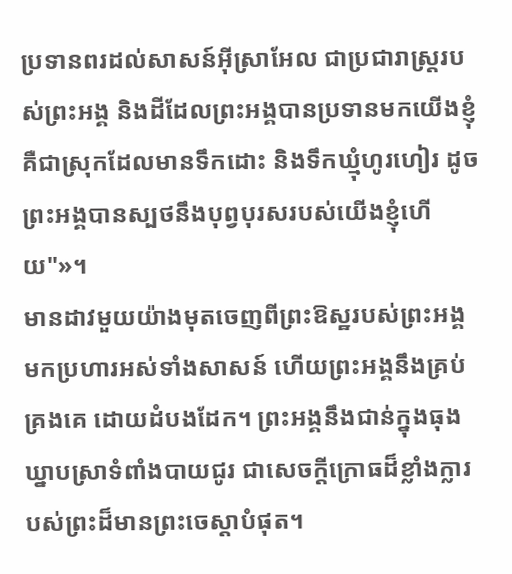ប្រទានពរដល់សាសន៍អ៊ីស្រាអែល ជាប្រជារាស្ត្ររបស់ព្រះអង្គ និងដីដែលព្រះអង្គបានប្រទានមកយើងខ្ញុំ គឺជាស្រុកដែលមានទឹកដោះ និងទឹកឃ្មុំហូរហៀរ ដូចព្រះអង្គបានស្បថនឹងបុព្វបុរសរបស់យើងខ្ញុំហើយ"»។
មានដាវមួយយ៉ាងមុតចេញពីព្រះឱស្ឋរបស់ព្រះអង្គ មកប្រហារអស់ទាំងសាសន៍ ហើយព្រះអង្គនឹងគ្រប់គ្រងគេ ដោយដំបងដែក។ ព្រះអង្គនឹងជាន់ក្នុងធុងឃ្នាបស្រាទំពាំងបាយជូរ ជាសេចក្ដីក្រោធដ៏ខ្លាំងក្លារបស់ព្រះដ៏មានព្រះចេស្តាបំផុត។